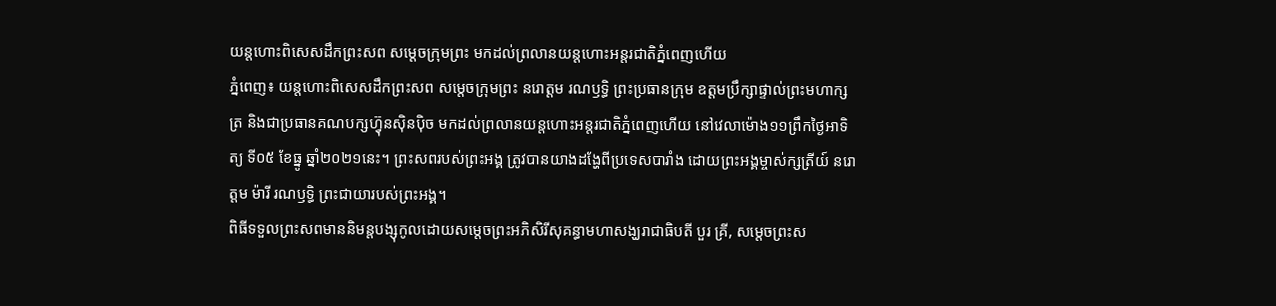យន្តហោះពិសេសដឹកព្រះសព សម្តេចក្រុមព្រះ មកដល់ព្រលានយន្តហោះអន្តរជាតិភ្នំពេញហើយ
ភ្នំពេញ៖ យន្តហោះពិសេសដឹកព្រះសព សម្តេចក្រុមព្រះ នរោត្តម រណឫទ្ធិ ព្រះប្រធានក្រុម ឧត្តមប្រឹក្សាផ្ទាល់ព្រះមហាក្សត្រ និងជាប្រធានគណបក្សហ៊្វុនស៊ិនប៉ិច មកដល់ព្រលានយន្តហោះអន្តរជាតិភ្នំពេញហើយ នៅវេលាម៉ោង១១ព្រឹកថ្ងៃអាទិត្យ ទី០៥ ខែធ្នូ ឆ្នាំ២០២១នេះ។ ព្រះសពរបស់ព្រះអង្គ ត្រូវបានយាងដង្ហែពីប្រទេសបារាំង ដោយព្រះអង្គម្ចាស់ក្សត្រីយ៍ នរោត្តម ម៉ារី រណឫទ្ធិ ព្រះជាយារបស់ព្រះអង្គ។
ពិធីទទួលព្រះសពមាននិមន្តបង្សុកូលដោយសម្តេចព្រះអភិសិរីសុគន្ធាមហាសង្ឃរាជាធិបតី បួរ គ្រី, សម្តេចព្រះស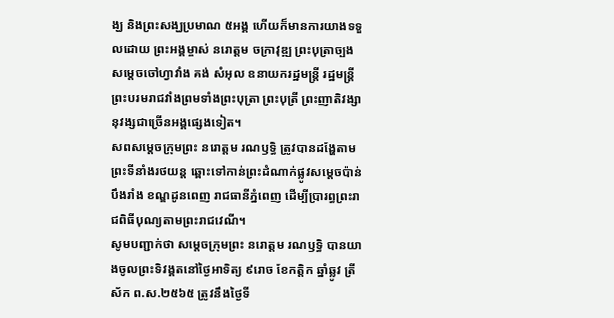ង្ឃ និងព្រះសង្ឃប្រមាណ ៥អង្គ ហើយក៏មានការយាងទទួលដោយ ព្រះអង្គម្ចាស់ នរោត្តម ចក្រាវុឌ្ឍ ព្រះបុត្រាច្បង សម្តេចចៅហ្វាវាំង គង់ សំអុល ឧនាយករដ្ឋមន្ត្រី រដ្ឋមន្ត្រីព្រះបរមរាជវាំងព្រមទាំងព្រះបុត្រា ព្រះបុត្រី ព្រះញាតិវង្សានុវង្សជាច្រើនអង្គផ្សេងទៀត។
សពសម្តេចក្រុមព្រះ នរោត្តម រណឫទ្ធិ ត្រូវបានដង្ហែតាមព្រះទីនាំងរថយន្ត ឆ្ពោះទៅកាន់ព្រះដំណាក់ផ្លូវសម្តេចប៉ាន់ បឹងរាំង ខណ្ឌដូនពេញ រាជធានីភ្នំពេញ ដើម្បីប្រារព្ធព្រះរាជពិធីបុណ្យតាមព្រះរាជវេណី។
សូមបញ្ជាក់ថា សម្តេចក្រុមព្រះ នរោត្តម រណឫទ្ធិ បានយាងចូលព្រះទិវង្គតនៅថ្ងៃអាទិត្យ ៩រោច ខែកត្តិក ឆ្នាំឆ្លូវ ត្រីស័ក ព.ស.២៥៦៥ ត្រូវនឹងថ្ងៃទី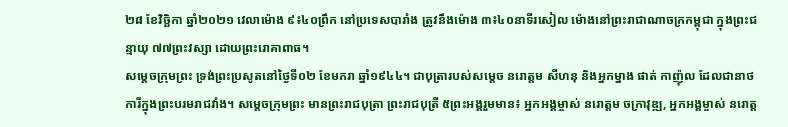២៨ ខែវិច្ឆិកា ឆ្នាំ២០២១ វេលាម៉ោង ៩៖៤០ព្រឹក នៅប្រទេសបារាំង ត្រូវនឹងម៉ោង ៣៖៤០នាទីរសៀល ម៉ោងនៅព្រះរាជាណាចក្រកម្ពុជា ក្នុងព្រះជន្មាយុ ៧៧ព្រះវស្សា ដោយព្រះរោគាពាធ។
សម្តេចក្រុមព្រះ ទ្រង់ព្រះប្រសូតនៅថ្ងៃទី០២ ខែមករា ឆ្នាំ១៩៤៤។ ជាបុត្រារបស់សម្តេច នរោត្តម សីហនុ និងអ្នកម្នាង ផាត់ កាញ៉ុល ដែលជានាថការីក្នុងព្រះបរមរាជវាំង។ សម្តេចក្រុមព្រះ មានព្រះរាជបុត្រា ព្រះរាជបុត្រី ៥ព្រះអង្គរួមមាន៖ អ្នកអង្គម្ចាស់ នរោត្តម ចក្រាវុឌ្ឍ, អ្នកអង្គម្ចាស់ នរោត្ត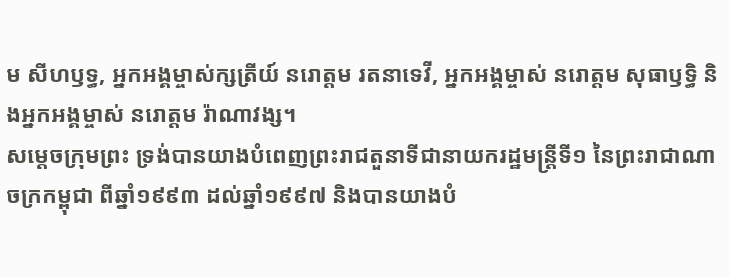ម សីហឫទ្ធ, អ្នកអង្គម្ចាស់ក្សត្រីយ៍ នរោត្តម រតនាទេវី, អ្នកអង្គម្ចាស់ នរោត្តម សុធាឫទ្ធិ និងអ្នកអង្គម្ចាស់ នរោត្តម រ៉ាណាវង្ស។
សម្តេចក្រុមព្រះ ទ្រង់បានយាងបំពេញព្រះរាជតួនាទីជានាយករដ្ឋមន្ត្រីទី១ នៃព្រះរាជាណាចក្រកម្ពុជា ពីឆ្នាំ១៩៩៣ ដល់ឆ្នាំ១៩៩៧ និងបានយាងបំ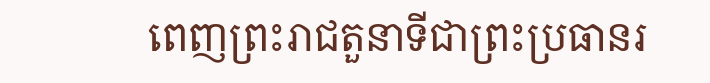ពេញព្រះរាជតួនាទីជាព្រះប្រធានរ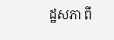ដ្ឋសភា ពី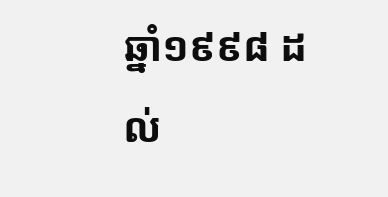ឆ្នាំ១៩៩៨ ដល់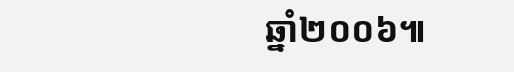ឆ្នាំ២០០៦៕